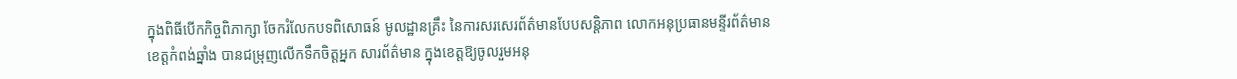ក្នុងពិធីបើកកិច្ចពិភាក្សា ចែករំលែកបទពិសោធន៍ មូលដ្ឋានគ្រឹះ នៃការសរសេរព័ត៌មានបែបសន្តិភាព លោកអនុប្រធានមន្ទីរព័ត៌មានខេត្តកំពង់ឆ្នាំង បានជម្រុញលើកទឹកចិត្តអ្នក សារព័ត៌មាន ក្នុងខេត្តឱ្យចូលរួមអនុ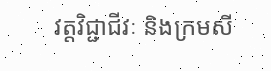វត្តវិជ្ជាជីវៈ និងក្រមសី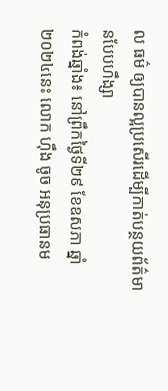ល ធម៌ ឲ្យបានល្អប្រសើរដើម្បីកាត់បន្ថយព័ត៌មានបែបហឹង្សា
កំពង់ឆ្នាំង៖ នៅព្រឹកថ្ងៃទី២៩ ខែឧសភា ឆ្នាំ២០២៤នេះ លោក ហ៊ឹង ចូច អនុប្រធានម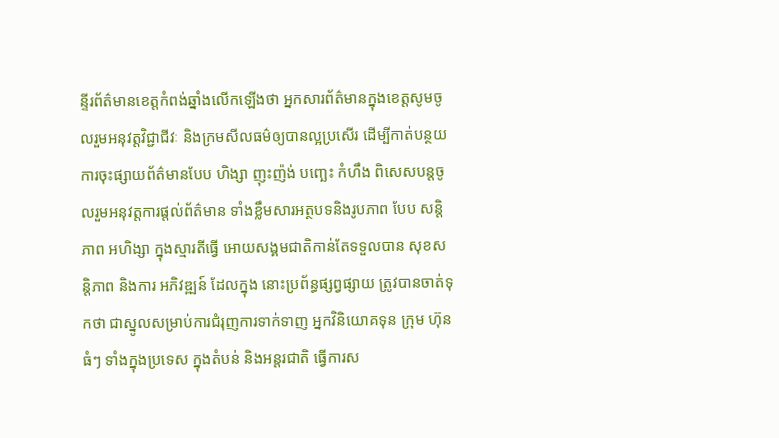ន្ទីរព័ត៌មានខេត្តកំពង់ឆ្នាំងលើកឡើងថា អ្នកសារព័ត៌មានក្នុងខេត្តសូមចូលរួមអនុវត្តវិជ្ជាជីវៈ និងក្រមសីលធម៌ឲ្យបានល្អប្រសើរ ដើម្បីកាត់បន្ថយការចុះផ្សាយព័ត៌មានបែប ហិង្សា ញុះញ៉ង់ បញ្ឆេះ កំហឹង ពិសេសបន្តចូលរួមអនុវត្តការផ្តល់ព័ត៌មាន ទាំងខ្លឹមសារអត្ថបទនិងរូបភាព បែប សន្តិភាព អហិង្សា ក្នុងស្មារតីធ្វើ អោយសង្គមជាតិកាន់តែទទួលបាន សុខសន្តិភាព និងការ អភិវឌ្ឍន៍ ដែលក្នុង នោះប្រព័ន្ធផ្សព្វផ្សាយ ត្រូវបានចាត់ទុកថា ជាស្នូលសម្រាប់ការជំរុញការទាក់ទាញ អ្នកវិនិយោគទុន ក្រុម ហ៊ុន ធំៗ ទាំងក្នុងប្រទេស ក្នុងតំបន់ និងអន្តរជាតិ ធ្វើការស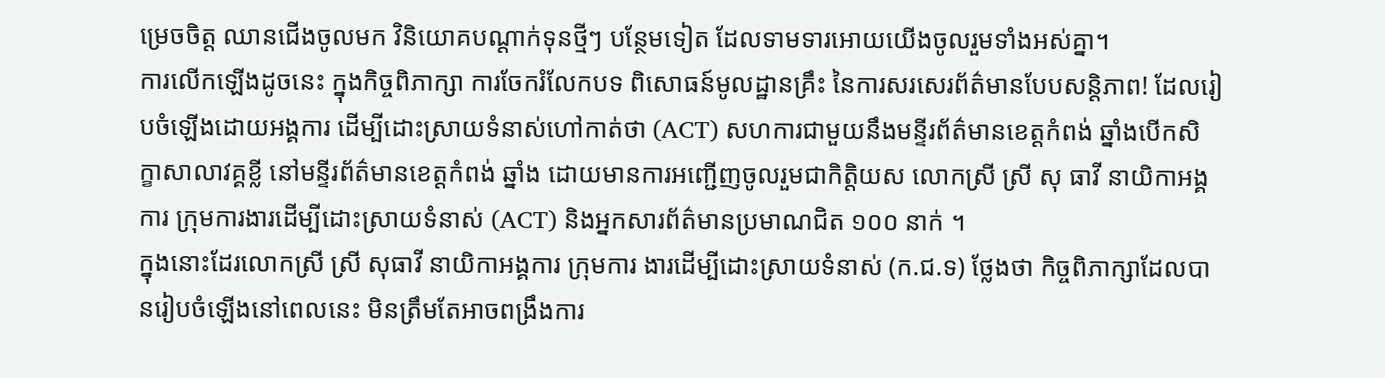ម្រេចចិត្ត ឈានជើងចូលមក វិនិយោគបណ្តាក់ទុនថ្មីៗ បន្ថែមទៀត ដែលទាមទារអោយយើងចូលរួមទាំងអស់គ្នា។
ការលើកឡើងដូចនេះ ក្នុងកិច្ចពិភាក្សា ការចែករំលែកបទ ពិសោធន៍មូលដ្ឋានគ្រឹះ នៃការសរសេរព័ត៌មានបែបសន្តិភាព! ដែលរៀបចំឡើងដោយអង្គការ ដើម្បីដោះស្រាយទំនាស់ហៅកាត់ថា (ACT) សហការជាមួយនឹងមន្ទីរព័ត៌មានខេត្តកំពង់ ឆ្នាំងបើកសិក្ខាសាលាវគ្គខ្លី នៅមន្ទីរព័ត៌មានខេត្តកំពង់ ឆ្នាំង ដោយមានការអញ្ជើញចូលរួមជាកិត្តិយស លោកស្រី ស្រី សុ ធាវី នាយិកាអង្គការ ក្រុមការងារដើម្បីដោះស្រាយទំនាស់ (ACT) និងអ្នកសារព័ត៌មានប្រមាណជិត ១០០ នាក់ ។
ក្នុងនោះដែរលោកស្រី ស្រី សុធាវី នាយិកាអង្គការ ក្រុមការ ងារដើម្បីដោះស្រាយទំនាស់ (ក.ជ.ទ) ថ្លែងថា កិច្ចពិភាក្សាដែលបានរៀបចំឡើងនៅពេលនេះ មិនត្រឹមតែអាចពង្រឹងការ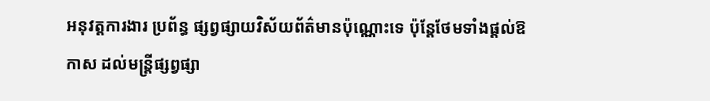អនុវត្តការងារ ប្រព័ន្ធ ផ្សព្វផ្សាយវិស័យព័ត៌មានប៉ុណ្ណោះទេ ប៉ុន្តែថែមទាំងផ្តល់ឱកាស ដល់មន្ត្រីផ្សព្វផ្សា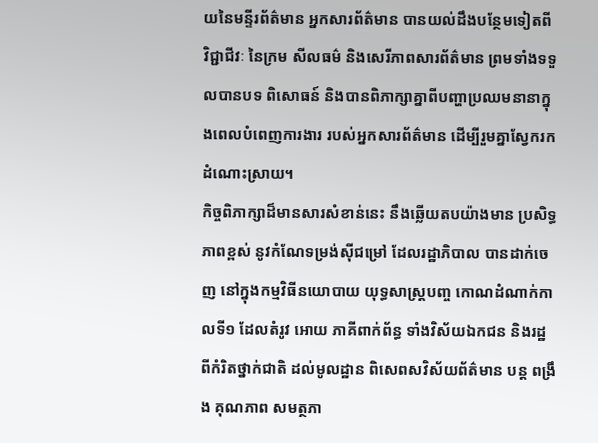យនៃមន្ទីរព័ត៌មាន អ្នកសារព័ត៌មាន បានយល់ដឹងបន្ថែមទៀតពី វិជ្ជាជីវៈ នៃក្រម សីលធម៌ និងសេរីភាពសារព័ត៌មាន ព្រមទាំងទទួលបានបទ ពិសោធន៍ និងបានពិភាក្សាគ្នាពីបញ្ហាប្រឈមនានាក្នុងពេលបំពេញការងារ របស់អ្នកសារព័ត៌មាន ដើម្បីរួមគ្នាស្វែករកដំណោះស្រាយ។
កិច្ចពិភាក្សាដ៏មានសារសំខាន់នេះ នឹងឆ្លើយតបយ៉ាងមាន ប្រសិទ្ធភាពខ្ពស់ នូវកំណែទម្រង់ស៊ីជម្រៅ ដែលរដ្ឋាភិបាល បានដាក់ចេញ នៅក្នុងកម្មវិធីនយោបាយ យុទ្ធសាស្ត្របញ្ច កោណដំណាក់កាលទី១ ដែលតំរូវ អោយ ភាគីពាក់ព័ន្ធ ទាំងវិស័យឯកជន និងរដ្ឋ ពីកំរិតថ្នាក់ជាតិ ដល់មូលដ្ឋាន ពិសេពសវិស័យព័ត៌មាន បន្ត ពង្រឹង គុណភាព សមត្ថភា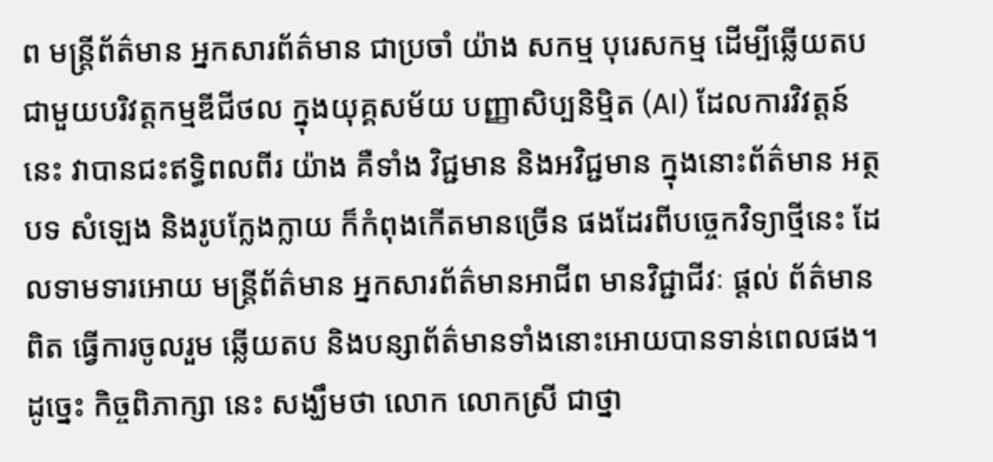ព មន្ត្រីព័ត៌មាន អ្នកសារព័ត៌មាន ជាប្រចាំ យ៉ាង សកម្ម បុរេសកម្ម ដើម្បីឆ្លើយតប ជាមួយបរិវត្តកម្មឌីជីថល ក្នុងយុគ្គសម័យ បញ្ញាសិប្បនិម្មិត (AI) ដែលការវិវត្តន៍នេះ វាបានជះឥទ្ធិពលពីរ យ៉ាង គឺទាំង វិជ្ជមាន និងអវិជ្ជមាន ក្នុងនោះព័ត៌មាន អត្ថបទ សំឡេង និងរូបក្លែងក្លាយ ក៏កំពុងកើតមានច្រើន ផងដែរពីបច្ចេកវិទ្យាថ្មីនេះ ដែលទាមទារអោយ មន្ត្រីព័ត៌មាន អ្នកសារព័ត៌មានអាជីព មានវិជ្ជាជីវៈ ផ្តល់ ព័ត៌មានពិត ធ្វើការចូលរួម ឆ្លើយតប និងបន្សាព័ត៌មានទាំងនោះអោយបានទាន់ពេលផង។
ដូច្នេះ កិច្ចពិភាក្សា នេះ សង្ឃឹមថា លោក លោកស្រី ជាថ្នា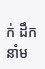ក់ ដឹកនាំម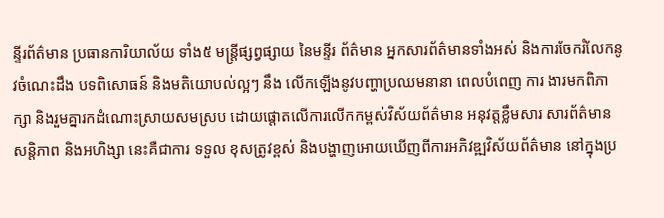ន្ទីរព័ត៌មាន ប្រធានការិយាល័យ ទាំង៥ មន្ត្រីផ្សព្វផ្សាយ នៃមន្ទីរ ព័ត៌មាន អ្នកសារព័ត៌មានទាំងអស់ និងការចែករំលែកនូវចំណេះដឹង បទពិសោធន៍ និងមតិយោបល់ល្អៗ នឹង លើកឡើងនូវបញ្ហាប្រឈមនានា ពេលបំពេញ ការ ងារមកពិភាក្សា និងរួមគ្នារកដំណោះស្រាយសមស្រប ដោយផ្តោតលើការលើកកម្ពស់វិស័យព័ត៌មាន អនុវត្តខ្លឹមសារ សារព័ត៌មានសន្តិភាព និងអហិង្សា នេះគឺជាការ ទទួល ខុសត្រូវខ្ពស់ និងបង្ហាញអោយឃើញពីការអភិវឌ្ឍវិស័យព័ត៌មាន នៅក្នុងប្រ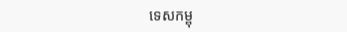ទេសកម្ពុ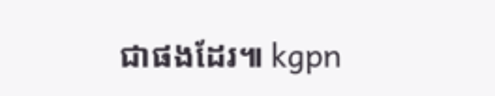ជាផងដែរ៕ kgpn